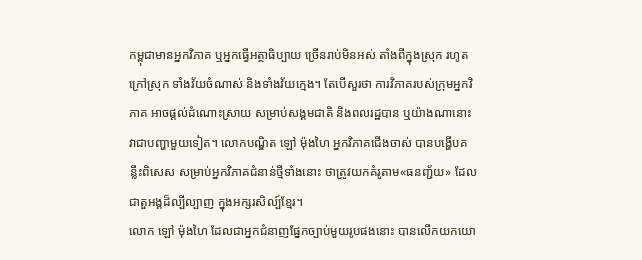កម្ពុជាមានអ្នកវិភាគ ឬអ្នកធ្វើអត្ថាធិប្បាយ ច្រើនរាប់មិនអស់ តាំងពីក្នុងស្រុក រហូតក្រៅស្រុក ទាំងវ័យចំណាស់ និងទាំងវ័យក្មេង។ តែបើសួរថា ការវិភាគរបស់ក្រុមអ្នកវិភាគ អាចផ្ដល់ដំណោះស្រាយ សម្រាប់សង្គមជាតិ និងពលរដ្ឋបាន ឬយ៉ាងណានោះ វាជាបញ្ហាមួយទៀត។ លោកបណ្ឌិត ឡៅ ម៉ុងហៃ អ្នកវិភាគជើងចាស់ បានបង្ហើបគន្លឹះពិសេស សម្រាប់អ្នកវិភាគជំនាន់ថ្មីទាំងនោះ ថាត្រូវយកគំរូតាម«ធនញ្ជ័យ» ដែលជាតួអង្គដ៏ល្បីល្បាញ ក្នុងអក្សរសិល្ប៍ខ្មែរ។
លោក ឡៅ ម៉ុងហៃ ដែលជាអ្នកជំនាញផ្នែកច្បាប់មួយរូបផងនោះ បានលើកយកយោ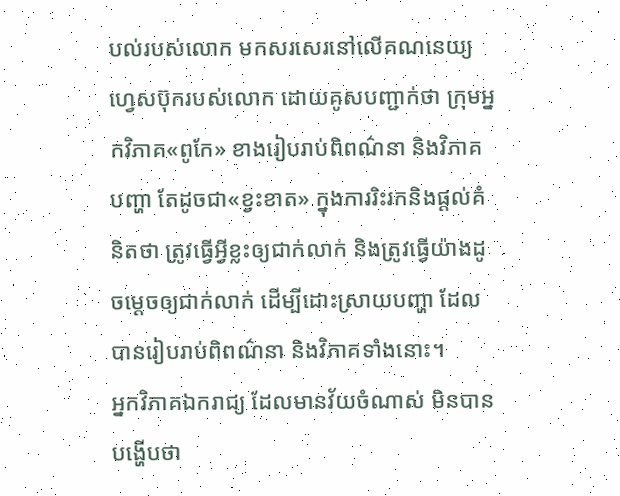បល់របស់លោក មកសរសេរនៅលើគណនេយ្យហ្វេសប៊ុករបស់លោក ដោយគូសបញ្ជាក់ថា ក្រុមអ្នកវិភាគ«ពូកែ» ខាងរៀបរាប់ពិពណ៌នា និងវិភាគបញ្ហា តែដូចជា«ខ្វះខាត» ក្នុងការរិះរកនិងផ្ដល់គំនិតថា ត្រូវធ្វើអ្វីខ្លះឲ្យជាក់លាក់ និងត្រូវធ្វើយ៉ាងដូចម្ដេចឲ្យជាក់លាក់ ដើម្បីដោះស្រាយបញ្ហា ដែលបានរៀបរាប់ពិពណ៌នា និងវិភាគទាំងនោះ។
អ្នកវិភាគឯករាជ្យ ដែលមានវ័យចំណាស់ មិនបានបង្ហើបថា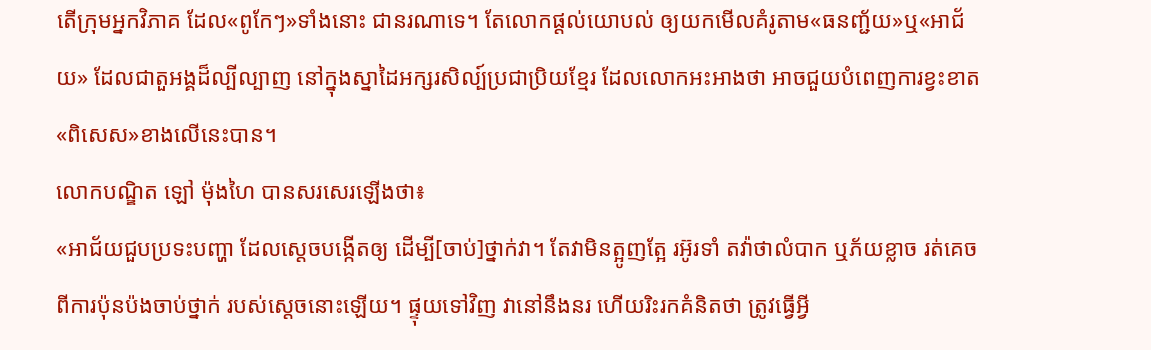តើក្រុមអ្នកវិភាគ ដែល«ពូកែៗ»ទាំងនោះ ជានរណាទេ។ តែលោកផ្ដល់យោបល់ ឲ្យយកមើលគំរូតាម«ធនញ្ជ័យ»ឬ«អាជ័យ» ដែលជាតួអង្គដ៏ល្បីល្បាញ នៅក្នុងស្នាដៃអក្សរសិល្ប៍ប្រជាប្រិយខ្មែរ ដែលលោកអះអាងថា អាចជួយបំពេញការខ្វះខាត«ពិសេស»ខាងលើនេះបាន។
លោកបណ្ឌិត ឡៅ ម៉ុងហៃ បានសរសេរឡើងថា៖
«អាជ័យជួបប្រទះបញ្ហា ដែលស្តេចបង្កើតឲ្យ ដើម្បី[ចាប់]ថ្នាក់វា។ តែវាមិនត្អូញត្អែ រអ៊ូរទាំ តវ៉ាថាលំបាក ឬភ័យខ្លាច រត់គេចពីការប៉ុនប៉ងចាប់ថ្នាក់ របស់ស្តេចនោះឡើយ។ ផ្ទុយទៅវិញ វានៅនឹងនរ ហើយរិះរកគំនិតថា ត្រូវធ្វើអ្វី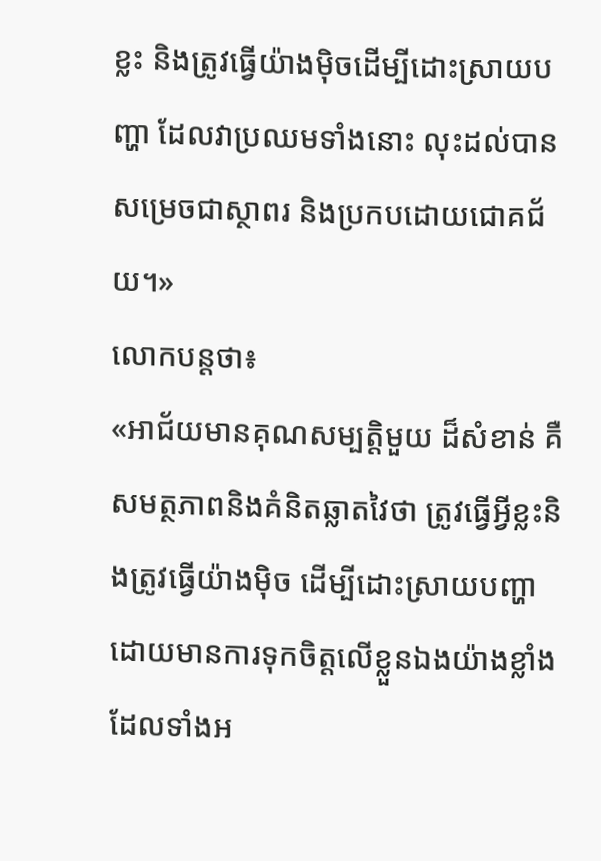ខ្លះ និងត្រូវធ្វើយ៉ាងម៉ិចដើម្បីដោះស្រាយបញ្ហា ដែលវាប្រឈមទាំងនោះ លុះដល់បានសម្រេចជាស្ថាពរ និងប្រកបដោយជោគជ័យ។»
លោកបន្តថា៖
«អាជ័យមានគុណសម្បត្តិមួយ ដ៏សំខាន់ គឺសមត្ថភាពនិងគំនិតឆ្លាតវៃថា ត្រូវធ្វើអ្វីខ្លះនិងត្រូវធ្វើយ៉ាងម៉ិច ដើម្បីដោះស្រាយបញ្ហា ដោយមានការទុកចិត្តលើខ្លួនឯងយ៉ាងខ្លាំង ដែលទាំងអ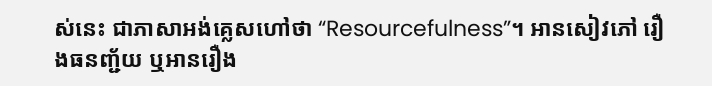ស់នេះ ជាភាសាអង់គ្លេសហៅថា “Resourcefulness”។ អានសៀវភៅ រឿងធនញ្ជ័យ ឬអានរឿង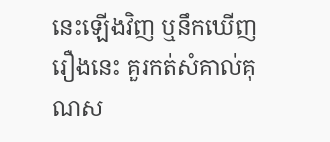នេះឡើងវិញ ឬនឹកឃើញរឿងនេះ គួរកត់សំគាល់គុណស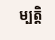ម្បត្តិ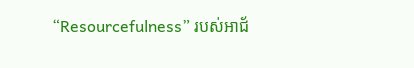“Resourcefulness” របស់អាជ័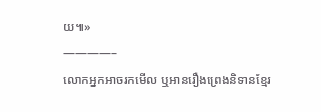យ៕»
————–
លោកអ្នកអាចរកមើល ឬអានរឿងព្រេងនិទានខ្មែរ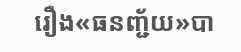រឿង«ធនញ្ជ័យ»បា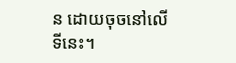ន ដោយចុចនៅលើទីនេះ។